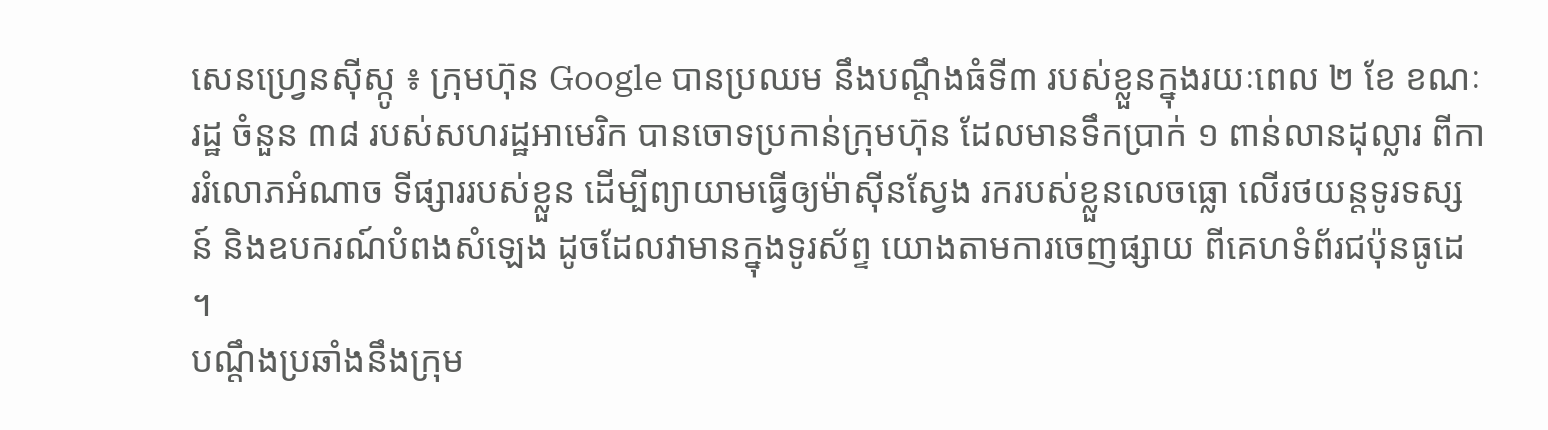សេនហ្វ្រេនស៊ីស្កូ ៖ ក្រុមហ៊ុន Google បានប្រឈម នឹងបណ្តឹងធំទី៣ របស់ខ្លួនក្នុងរយៈពេល ២ ខែ ខណៈរដ្ឋ ចំនួន ៣៨ របស់សហរដ្ឋអាមេរិក បានចោទប្រកាន់ក្រុមហ៊ុន ដែលមានទឹកប្រាក់ ១ ពាន់លានដុល្លារ ពីការរំលោភអំណាច ទីផ្សាររបស់ខ្លួន ដើម្បីព្យាយាមធ្វើឲ្យម៉ាស៊ីនស្វែង រករបស់ខ្លួនលេចធ្លោ លើរថយន្តទូរទស្សន៍ និងឧបករណ៍បំពងសំឡេង ដូចដែលវាមានក្នុងទូរស័ព្ទ យោងតាមការចេញផ្សាយ ពីគេហទំព័រជប៉ុនធូដេ ។
បណ្តឹងប្រឆាំងនឹងក្រុម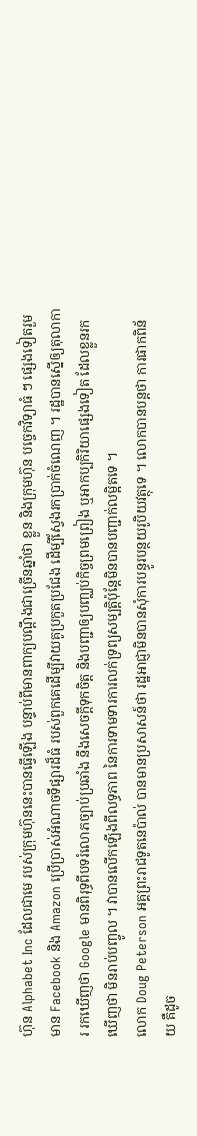ហ៊ុន Alphabet Inc ដែលជាមេ របស់ក្រុមហ៊ុននេះបានធ្វើឡើង បន្ទាប់ពីមានពាក្យបណ្តឹងជាច្រើនឆ្នាំថា ខ្លួន និងក្រុមហ៊ុន បច្ចេកវិទ្យាធំ ៗ ផ្សេងទៀតរួមមាន Facebook និង Amazon ប្រើប្រាស់អំណាចទីផ្សារដ៏ធំ របស់ពួកគេដើម្បីវាយគូប្រកួតប្រជែង ដើម្បីស្វែងរកប្រាក់ចំណេញ ។ រដ្ឋបានស្នើឲ្យតុលាការ រកឃើញថា Google មានពិរុទ្ធពីបទរំលោភច្បាប់ប្រឆាំង នឹងសេចក្តីទុកចិត្ត និងបញ្ជាឲ្យបញ្ឈប់កិច្ចព្រមព្រៀង ឬអាកប្បកិរិយាផ្សេងទៀត ដែលខ្លួនរកឃើញថា មិនរាប់បញ្ចូល ។ វាបានលើកឡើងពីលទ្ធភាព នៃការទាមទារការលក់ទ្រព្យសម្បត្តិប៉ុន្តែមិនបានបញ្ជាក់លម្អិតទេ ។
លោក Doug Peterson អគ្គព្រះរាជទូតនេប៉ាល់ បានមានប្រសាសន៍ថា រដ្ឋអាជ្ញាមិនបានសុំការបន្ធូរបន្ថយរូបិយវត្ថុទេ ។ លោកបានបន្តថា ការផាកពិន័យ គឺដូច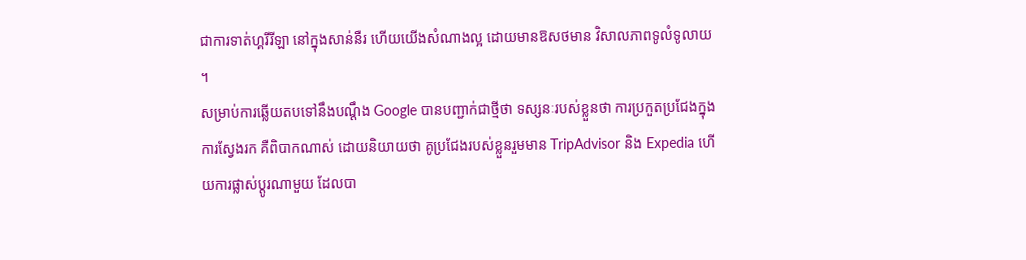ជាការទាត់ហ្គរីរីឡា នៅក្នុងសាន់នឺរ ហើយយើងសំណាងល្អ ដោយមានឱសថមាន វិសាលភាពទូលំទូលាយ ។
សម្រាប់ការឆ្លើយតបទៅនឹងបណ្តឹង Google បានបញ្ជាក់ជាថ្មីថា ទស្សនៈរបស់ខ្លួនថា ការប្រកួតប្រជែងក្នុងការស្វែងរក គឺពិបាកណាស់ ដោយនិយាយថា គូប្រជែងរបស់ខ្លួនរួមមាន TripAdvisor និង Expedia ហើយការផ្លាស់ប្តូរណាមួយ ដែលបា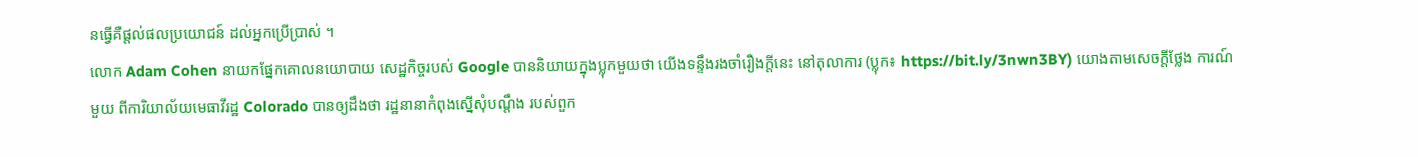នធ្វើគឺផ្តល់ផលប្រយោជន៍ ដល់អ្នកប្រើប្រាស់ ។
លោក Adam Cohen នាយកផ្នែកគោលនយោបាយ សេដ្ឋកិច្ចរបស់ Google បាននិយាយក្នុងប្លុកមួយថា យើងទន្ទឹងរងចាំរឿងក្តីនេះ នៅតុលាការ (ប្លុក៖ https://bit.ly/3nwn3BY) យោងតាមសេចក្តីថ្លែង ការណ៍មួយ ពីការិយាល័យមេធាវីរដ្ឋ Colorado បានឲ្យដឹងថា រដ្ឋនានាកំពុងស្នើសុំបណ្តឹង របស់ពួក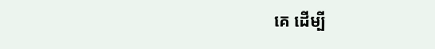គេ ដើម្បី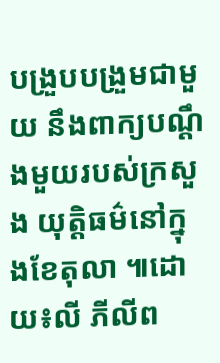បង្រួបបង្រួមជាមួយ នឹងពាក្យបណ្តឹងមួយរបស់ក្រសួង យុត្តិធម៌នៅក្នុងខែតុលា ៕ដោយ៖លី ភីលីព